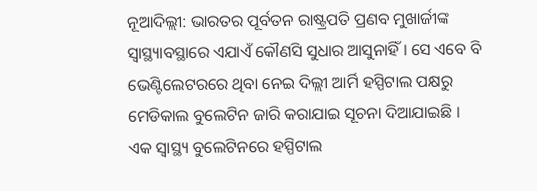ନୂଆଦିଲ୍ଲୀ: ଭାରତର ପୂର୍ବତନ ରାଷ୍ଟ୍ରପତି ପ୍ରଣବ ମୁଖାର୍ଜୀଙ୍କ ସ୍ବାସ୍ଥ୍ୟାବସ୍ଥାରେ ଏଯାଏଁ କୌଣସି ସୁଧାର ଆସୁନାହିଁ । ସେ ଏବେ ବି ଭେଣ୍ଟିଲେଟରରେ ଥିବା ନେଇ ଦିଲ୍ଲୀ ଆର୍ମି ହସ୍ପିଟାଲ ପକ୍ଷରୁ ମେଡିକାଲ ବୁଲେଟିନ ଜାରି କରାଯାଇ ସୂଚନା ଦିଆଯାଇଛି ।
ଏକ ସ୍ବାସ୍ଥ୍ୟ ବୁଲେଟିନରେ ହସ୍ପିଟାଲ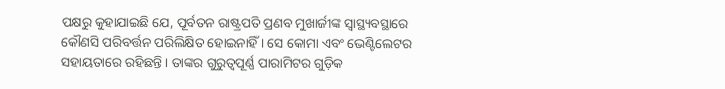ପକ୍ଷରୁ କୁହାଯାଇଛି ଯେ, ପୂର୍ବତନ ରାଷ୍ଟ୍ରପତି ପ୍ରଣବ ମୁଖାର୍ଜୀଙ୍କ ସ୍ବାସ୍ଥ୍ୟବସ୍ଥାରେ କୌଣସି ପରିବର୍ତ୍ତନ ପରିଲିକ୍ଷିତ ହୋଇନାହିଁ । ସେ କୋମା ଏବଂ ଭେଣ୍ଟିଲେଟର ସହାୟତାରେ ରହିଛନ୍ତି । ତାଙ୍କର ଗୁରୁତ୍ବପୂର୍ଣ୍ଣ ପାରାମିଟର ଗୁଡ଼ିକ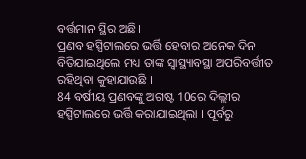ବର୍ତ୍ତମାନ ସ୍ଥିର ଅଛି।
ପ୍ରଣବ ହସ୍ପିଟାଲରେ ଭର୍ତ୍ତି ହେବାର ଅନେକ ଦିନ ବିତିଯାଇଥିଲେ ମଧ୍ୟ ତାଙ୍କ ସ୍ବାସ୍ଥ୍ୟାବସ୍ଥା ଅପରିବର୍ତ୍ତୀତ ରହିଥିବା କୁହାଯାଉଛି ।
84 ବର୍ଷୀୟ ପ୍ରଣବଙ୍କୁ ଅଗଷ୍ଟ 10ରେ ଦିଲ୍ଲୀର ହସ୍ପିଟାଲରେ ଭର୍ତ୍ତି କରାଯାଇଥିଲା । ପୂର୍ବରୁ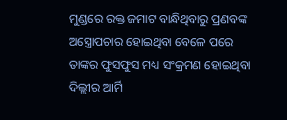ମୁଣ୍ଡରେ ରକ୍ତ ଜମାଟ ବାନ୍ଧିଥିବାରୁ ପ୍ରଣବଙ୍କ ଅସ୍ତ୍ରୋପଚାର ହୋଇଥିବା ବେଳେ ପରେ ତାଙ୍କର ଫୁସଫୁସ ମଧ୍ୟ ସଂକ୍ରମଣ ହୋଇଥିବା ଦିଲ୍ଲୀର ଆର୍ମି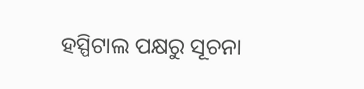ହସ୍ପିଟାଲ ପକ୍ଷରୁ ସୂଚନା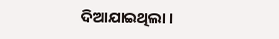ଦିଆଯାଇଥିଲା ।